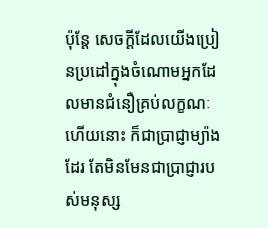ប៉ុន្តែ សេចក្ដីដែលយើងប្រៀនប្រដៅក្នុងចំណោមអ្នកដែលមានជំនឿគ្រប់លក្ខណៈហើយនោះ ក៏ជាប្រាជ្ញាម្យ៉ាងដែរ តែមិនមែនជាប្រាជ្ញារបស់មនុស្ស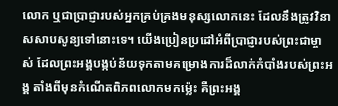លោក ឬជាប្រាជ្ញារបស់អ្នកគ្រប់គ្រងមនុស្សលោកនេះ ដែលនឹងត្រូវវិនាសសាបសូន្យទៅនោះទេ។ យើងប្រៀនប្រដៅអំពីប្រាជ្ញារបស់ព្រះជាម្ចាស់ ដែលព្រះអង្គបង្កប់ន័យទុកតាមគម្រោងការដ៏លាក់កំបាំងរបស់ព្រះអង្គ តាំងពីមុនកំណើតពិភពលោកមកម៉្លេះ គឺព្រះអង្គ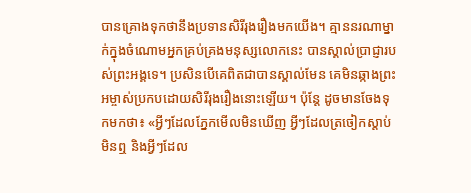បានគ្រោងទុកថានឹងប្រទានសិរីរុងរឿងមកយើង។ គ្មាននរណាម្នាក់ក្នុងចំណោមអ្នកគ្រប់គ្រងមនុស្សលោកនេះ បានស្គាល់ប្រាជ្ញារបស់ព្រះអង្គទេ។ ប្រសិនបើគេពិតជាបានស្គាល់មែន គេមិនឆ្កាងព្រះអម្ចាស់ប្រកបដោយសិរីរុងរឿងនោះឡើយ។ ប៉ុន្តែ ដូចមានចែងទុកមកថា៖ «អ្វីៗដែលភ្នែកមើលមិនឃើញ អ្វីៗដែលត្រចៀកស្ដាប់មិនឮ និងអ្វីៗដែល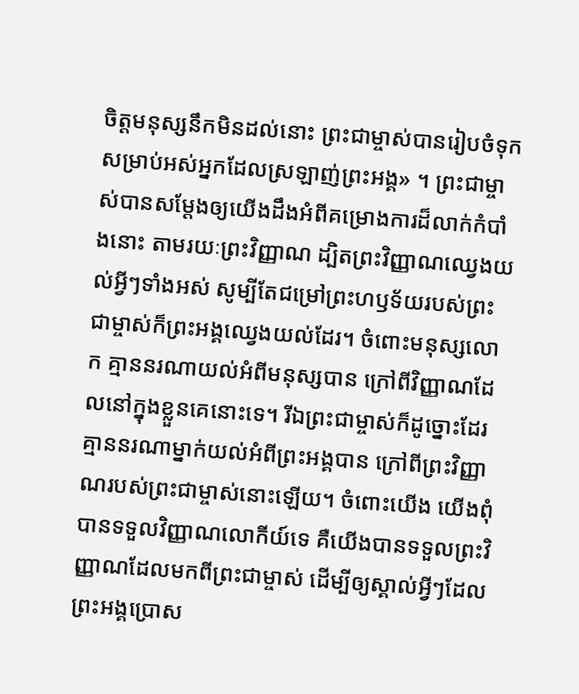ចិត្តមនុស្សនឹកមិនដល់នោះ ព្រះជាម្ចាស់បានរៀបចំទុក សម្រាប់អស់អ្នកដែលស្រឡាញ់ព្រះអង្គ» ។ ព្រះជាម្ចាស់បានសម្តែងឲ្យយើងដឹងអំពីគម្រោងការដ៏លាក់កំបាំងនោះ តាមរយៈព្រះវិញ្ញាណ ដ្បិតព្រះវិញ្ញាណឈ្វេងយល់អ្វីៗទាំងអស់ សូម្បីតែជម្រៅព្រះហឫទ័យរបស់ព្រះជាម្ចាស់ក៏ព្រះអង្គឈ្វេងយល់ដែរ។ ចំពោះមនុស្សលោក គ្មាននរណាយល់អំពីមនុស្សបាន ក្រៅពីវិញ្ញាណដែលនៅក្នុងខ្លួនគេនោះទេ។ រីឯព្រះជាម្ចាស់ក៏ដូច្នោះដែរ គ្មាននរណាម្នាក់យល់អំពីព្រះអង្គបាន ក្រៅពីព្រះវិញ្ញាណរបស់ព្រះជាម្ចាស់នោះឡើយ។ ចំពោះយើង យើងពុំបានទទួលវិញ្ញាណលោកីយ៍ទេ គឺយើងបានទទួលព្រះវិញ្ញាណដែលមកពីព្រះជាម្ចាស់ ដើម្បីឲ្យស្គាល់អ្វីៗដែលព្រះអង្គប្រោស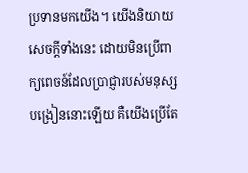ប្រទានមកយើង។ យើងនិយាយសេចក្ដីទាំងនេះ ដោយមិនប្រើពាក្យពេចន៍ដែលប្រាជ្ញារបស់មនុស្សបង្រៀននោះឡើយ គឺយើងប្រើតែ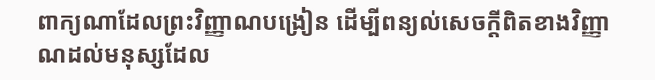ពាក្យណាដែលព្រះវិញ្ញាណបង្រៀន ដើម្បីពន្យល់សេចក្ដីពិតខាងវិញ្ញាណដល់មនុស្សដែល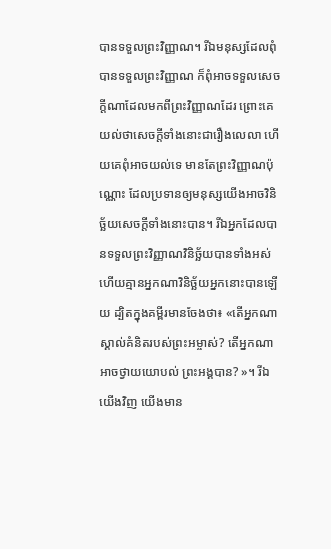បានទទួលព្រះវិញ្ញាណ។ រីឯមនុស្សដែលពុំបានទទួលព្រះវិញ្ញាណ ក៏ពុំអាចទទួលសេចក្ដីណាដែលមកពីព្រះវិញ្ញាណដែរ ព្រោះគេយល់ថាសេចក្ដីទាំងនោះជារឿងលេលា ហើយគេពុំអាចយល់ទេ មានតែព្រះវិញ្ញាណប៉ុណ្ណោះ ដែលប្រទានឲ្យមនុស្សយើងអាចវិនិច្ឆ័យសេចក្ដីទាំងនោះបាន។ រីឯអ្នកដែលបានទទួលព្រះវិញ្ញាណវិនិច្ឆ័យបានទាំងអស់ ហើយគ្មានអ្នកណាវិនិច្ឆ័យអ្នកនោះបានឡើយ ដ្បិតក្នុងគម្ពីរមានចែងថា៖ «តើអ្នកណាស្គាល់គំនិតរបស់ព្រះអម្ចាស់? តើអ្នកណាអាចថ្វាយយោបល់ ព្រះអង្គបាន? »។ រីឯយើងវិញ យើងមាន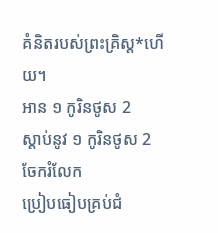គំនិតរបស់ព្រះគ្រិស្ត*ហើយ។
អាន ១ កូរិនថូស 2
ស្ដាប់នូវ ១ កូរិនថូស 2
ចែករំលែក
ប្រៀបធៀបគ្រប់ជំ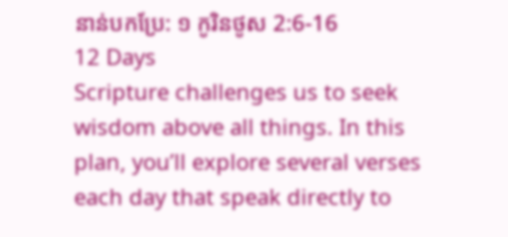នាន់បកប្រែ: ១ កូរិនថូស 2:6-16
12 Days
Scripture challenges us to seek wisdom above all things. In this plan, you’ll explore several verses each day that speak directly to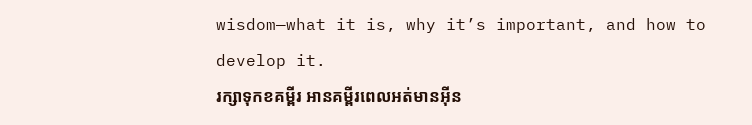wisdom—what it is, why it’s important, and how to develop it.
រក្សាទុកខគម្ពីរ អានគម្ពីរពេលអត់មានអ៊ីន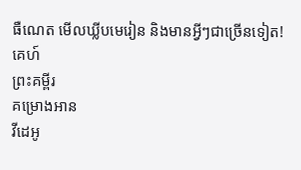ធឺណេត មើលឃ្លីបមេរៀន និងមានអ្វីៗជាច្រើនទៀត!
គេហ៍
ព្រះគម្ពីរ
គម្រោងអាន
វីដេអូ